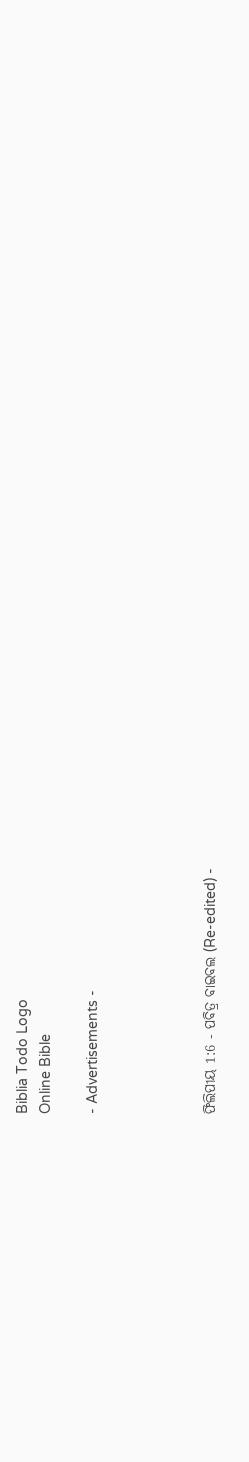Biblia Todo Logo
Online Bible

- Advertisements -




ଫିଲିପୀୟ 1:6 - ପବିତ୍ର ବାଇବଲ (Re-edited) -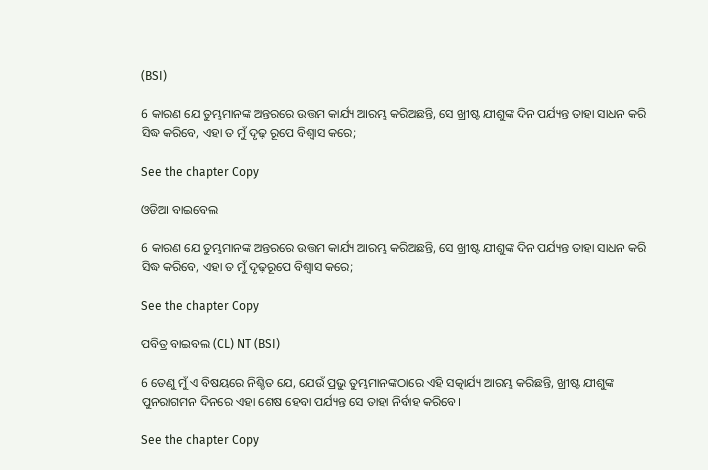(BSI)

6 କାରଣ ଯେ ତୁମ୍ଭମାନଙ୍କ ଅନ୍ତରରେ ଉତ୍ତମ କାର୍ଯ୍ୟ ଆରମ୍ଭ କରିଅଛନ୍ତି, ସେ ଖ୍ରୀଷ୍ଟ ଯୀଶୁଙ୍କ ଦିନ ପର୍ଯ୍ୟନ୍ତ ତାହା ସାଧନ କରି ସିଦ୍ଧ କରିବେ, ଏହା ତ ମୁଁ ଦୃଢ଼ ରୂପେ ବିଶ୍ଵାସ କରେ;

See the chapter Copy

ଓଡିଆ ବାଇବେଲ

6 କାରଣ ଯେ ତୁମ୍ଭମାନଙ୍କ ଅନ୍ତରରେ ଉତ୍ତମ କାର୍ଯ୍ୟ ଆରମ୍ଭ କରିଅଛନ୍ତି, ସେ ଖ୍ରୀଷ୍ଟ ଯୀଶୁଙ୍କ ଦିନ ପର୍ଯ୍ୟନ୍ତ ତାହା ସାଧନ କରି ସିଦ୍ଧ କରିବେ, ଏହା ତ ମୁଁ ଦୃଢ଼ରୂପେ ବିଶ୍ୱାସ କରେ;

See the chapter Copy

ପବିତ୍ର ବାଇବଲ (CL) NT (BSI)

6 ତେଣୁ ମୁଁ ଏ ବିଷୟରେ ନିଶ୍ଚିତ ଯେ, ଯେଉଁ ପ୍ରଭୁ ତୁମ୍ଭମାନଙ୍କଠାରେ ଏହି ସତ୍କାର୍ଯ୍ୟ ଆରମ୍ଭ କରିଛନ୍ତି, ଖ୍ରୀଷ୍ଟ ଯୀଶୁଙ୍କ ପୁନରାଗମନ ଦିନରେ ଏହା ଶେଷ ହେବା ପର୍ଯ୍ୟନ୍ତ ସେ ତାହା ନିର୍ବାହ କରିବେ।

See the chapter Copy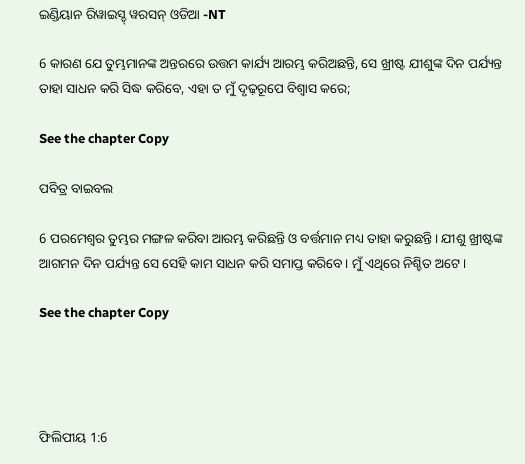ଇଣ୍ଡିୟାନ ରିୱାଇସ୍ଡ୍ ୱରସନ୍ ଓଡିଆ -NT

6 କାରଣ ଯେ ତୁମ୍ଭମାନଙ୍କ ଅନ୍ତରରେ ଉତ୍ତମ କାର୍ଯ୍ୟ ଆରମ୍ଭ କରିଅଛନ୍ତି, ସେ ଖ୍ରୀଷ୍ଟ ଯୀଶୁଙ୍କ ଦିନ ପର୍ଯ୍ୟନ୍ତ ତାହା ସାଧନ କରି ସିଦ୍ଧ କରିବେ, ଏହା ତ ମୁଁ ଦୃଢ଼ରୂପେ ବିଶ୍ୱାସ କରେ;

See the chapter Copy

ପବିତ୍ର ବାଇବଲ

6 ପରମେଶ୍ୱର ତୁମ୍ଭର ମଙ୍ଗଳ କରିବା ଆରମ୍ଭ କରିଛନ୍ତି ଓ ବର୍ତ୍ତମାନ ମଧ୍ୟ ତାହା କରୁଛନ୍ତି। ଯୀଶୁ ଖ୍ରୀଷ୍ଟଙ୍କ ଆଗମନ ଦିନ ପର୍ଯ୍ୟନ୍ତ ସେ ସେହି କାମ ସାଧନ କରି ସମାପ୍ତ କରିବେ। ମୁଁ ଏଥିରେ ନିଶ୍ଚିତ ଅଟେ।

See the chapter Copy




ଫିଲିପୀୟ 1:6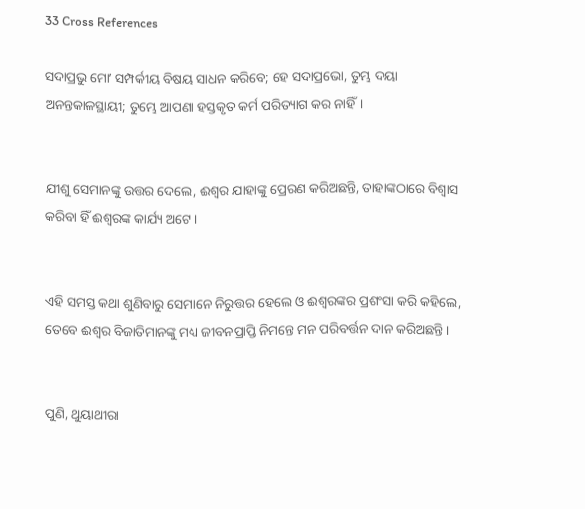33 Cross References

ସଦାପ୍ରଭୁ ମୋʼ ସମ୍ପର୍କୀୟ ବିଷୟ ସାଧନ କରିବେ; ହେ ସଦାପ୍ରଭୋ, ତୁମ୍ଭ ଦୟା ଅନନ୍ତକାଳସ୍ଥାୟୀ; ତୁମ୍ଭେ ଆପଣା ହସ୍ତକୃତ କର୍ମ ପରିତ୍ୟାଗ କର ନାହିଁ।


ଯୀଶୁ ସେମାନଙ୍କୁ ଉତ୍ତର ଦେଲେ, ଈଶ୍ଵର ଯାହାଙ୍କୁ ପ୍ରେରଣ କରିଅଛନ୍ତି, ତାହାଙ୍କଠାରେ ବିଶ୍ଵାସ କରିବା ହିଁ ଈଶ୍ଵରଙ୍କ କାର୍ଯ୍ୟ ଅଟେ।


ଏହି ସମସ୍ତ କଥା ଶୁଣିବାରୁ ସେମାନେ ନିରୁତ୍ତର ହେଲେ ଓ ଈଶ୍ଵରଙ୍କର ପ୍ରଶଂସା କରି କହିଲେ, ତେବେ ଈଶ୍ଵର ବିଜାତିମାନଙ୍କୁ ମଧ୍ୟ ଜୀବନପ୍ରାପ୍ତି ନିମନ୍ତେ ମନ ପରିବର୍ତ୍ତନ ଦାନ କରିଅଛନ୍ତି।


ପୁଣି, ଥୁୟାଥୀରା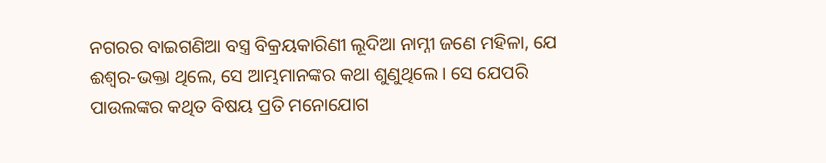ନଗରର ବାଇଗଣିଆ ବସ୍ତ୍ର ବିକ୍ରୟକାରିଣୀ ଲୂଦିଆ ନାମ୍ନୀ ଜଣେ ମହିଳା, ଯେ ଈଶ୍ଵର-ଭକ୍ତା ଥିଲେ, ସେ ଆମ୍ଭମାନଙ୍କର କଥା ଶୁଣୁଥିଲେ। ସେ ଯେପରି ପାଉଲଙ୍କର କଥିତ ବିଷୟ ପ୍ରତି ମନୋଯୋଗ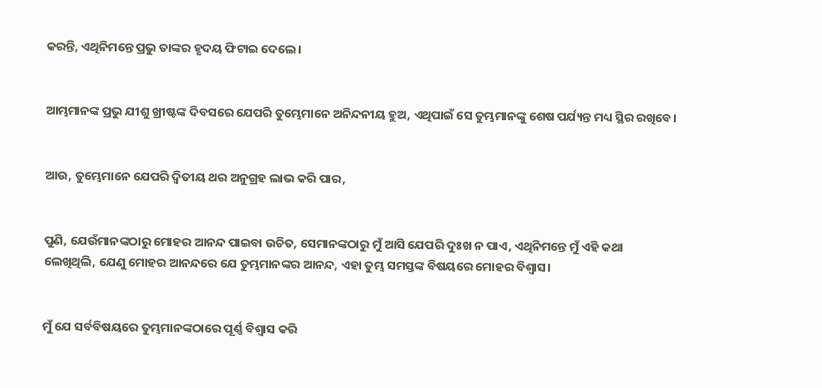କରନ୍ତି, ଏଥିନିମନ୍ତେ ପ୍ରଭୁ ତାଙ୍କର ହୃଦୟ ଫିଟାଇ ଦେଲେ।


ଆମ୍ଭମାନଙ୍କ ପ୍ରଭୁ ଯୀଶୁ ଖ୍ରୀଷ୍ଟଙ୍କ ଦିବସରେ ଯେପରି ତୁମ୍ଭେମାନେ ଅନିନ୍ଦନୀୟ ହୁଅ, ଏଥିପାଇଁ ସେ ତୁମ୍ଭମାନଙ୍କୁ ଶେଷ ପର୍ଯ୍ୟନ୍ତ ମଧ୍ୟ ସ୍ଥିର ରଖିବେ।


ଆଉ, ତୁମ୍ଭେମାନେ ଯେପରି ଦ୍ଵିତୀୟ ଥର ଅନୁଗ୍ରହ ଲାଭ କରି ପାର,


ପୁଣି, ଯେଉଁମାନଙ୍କଠାରୁ ମୋହର ଆନନ୍ଦ ପାଇବା ଉଚିତ, ସେମାନଙ୍କଠାରୁ ମୁଁ ଆସି ଯେପରି ଦୁଃଖ ନ ପାଏ, ଏଥିନିମନ୍ତେ ମୁଁ ଏହି କଥା ଲେଖିଥିଲି, ଯେଣୁ ମୋହର ଆନନ୍ଦରେ ଯେ ତୁମ୍ଭମାନଙ୍କର ଆନନ୍ଦ, ଏହା ତୁମ୍ଭ ସମସ୍ତଙ୍କ ବିଷୟରେ ମୋହର ବିଶ୍ଵାସ।


ମୁଁ ଯେ ସର୍ବବିଷୟରେ ତୁମ୍ଭମାନଙ୍କଠାରେ ପୂର୍ଣ୍ଣ ବିଶ୍ଵାସ କରି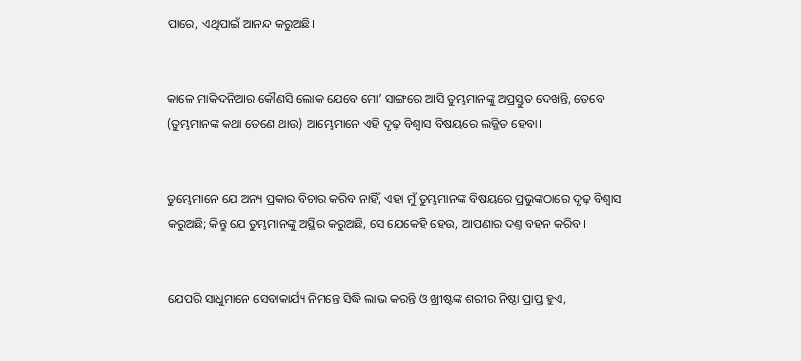ପାରେ, ଏଥିପାଇଁ ଆନନ୍ଦ କରୁଅଛି।


କାଳେ ମାକିଦନିଆର କୌଣସି ଲୋକ ଯେବେ ମୋʼ ସାଙ୍ଗରେ ଆସି ତୁମ୍ଭମାନଙ୍କୁ ଅପ୍ରସ୍ତୁତ ଦେଖନ୍ତି, ତେବେ (ତୁମ୍ଭମାନଙ୍କ କଥା ତେଣେ ଥାଉ) ଆମ୍ଭେମାନେ ଏହି ଦୃଢ଼ ବିଶ୍ଵାସ ବିଷୟରେ ଲଜ୍ଜିତ ହେବା।


ତୁମ୍ଭେମାନେ ଯେ ଅନ୍ୟ ପ୍ରକାର ବିଚାର କରିବ ନାହିଁ, ଏହା ମୁଁ ତୁମ୍ଭମାନଙ୍କ ବିଷୟରେ ପ୍ରଭୁଙ୍କଠାରେ ଦୃଢ଼ ବିଶ୍ଵାସ କରୁଅଛି; କିନ୍ତୁ ଯେ ତୁମ୍ଭମାନଙ୍କୁ ଅସ୍ଥିର କରୁଅଛି, ସେ ଯେକେହି ହେଉ, ଆପଣାର ଦଣ୍ତ ବହନ କରିବ।


ଯେପରି ସାଧୁମାନେ ସେବାକାର୍ଯ୍ୟ ନିମନ୍ତେ ସିଦ୍ଧି ଲାଭ କରନ୍ତି ଓ ଖ୍ରୀଷ୍ଟଙ୍କ ଶରୀର ନିଷ୍ଠା ପ୍ରାପ୍ତ ହୁଏ,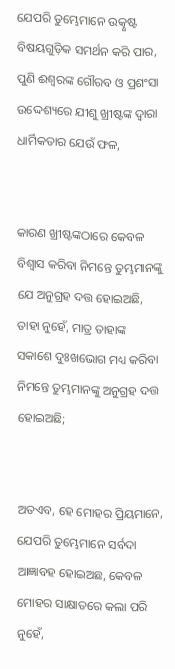ଯେପରି ତୁମ୍ଭେମାନେ ଉତ୍କୃଷ୍ଟ ବିଷୟଗୁଡ଼ିକ ସମର୍ଥନ କରି ପାର, ପୁଣି ଈଶ୍ଵରଙ୍କ ଗୌରବ ଓ ପ୍ରଶଂସା ଉଦ୍ଦେଶ୍ୟରେ ଯୀଶୁ ଖ୍ରୀଷ୍ଟଙ୍କ ଦ୍ଵାରା ଧାର୍ମିକତାର ଯେଉଁ ଫଳ,


କାରଣ ଖ୍ରୀଷ୍ଟଙ୍କଠାରେ କେବଳ ବିଶ୍ଵାସ କରିବା ନିମନ୍ତେ ତୁମ୍ଭମାନଙ୍କୁ ଯେ ଅନୁଗ୍ରହ ଦତ୍ତ ହୋଇଅଛି, ତାହା ନୁହେଁ, ମାତ୍ର ତାହାଙ୍କ ସକାଶେ ଦୁଃଖଭୋଗ ମଧ୍ୟ କରିବା ନିମନ୍ତେ ତୁମ୍ଭମାନଙ୍କୁ ଅନୁଗ୍ରହ ଦତ୍ତ ହୋଇଅଛି;


ଅତଏବ, ହେ ମୋହର ପ୍ରିୟମାନେ, ଯେପରି ତୁମ୍ଭେମାନେ ସର୍ବଦା ଆଜ୍ଞାବହ ହୋଇଅଛ, କେବଳ ମୋହର ସାକ୍ଷାତରେ କଲା ପରି ନୁହେଁ,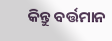କିନ୍ତୁ ବର୍ତ୍ତମାନ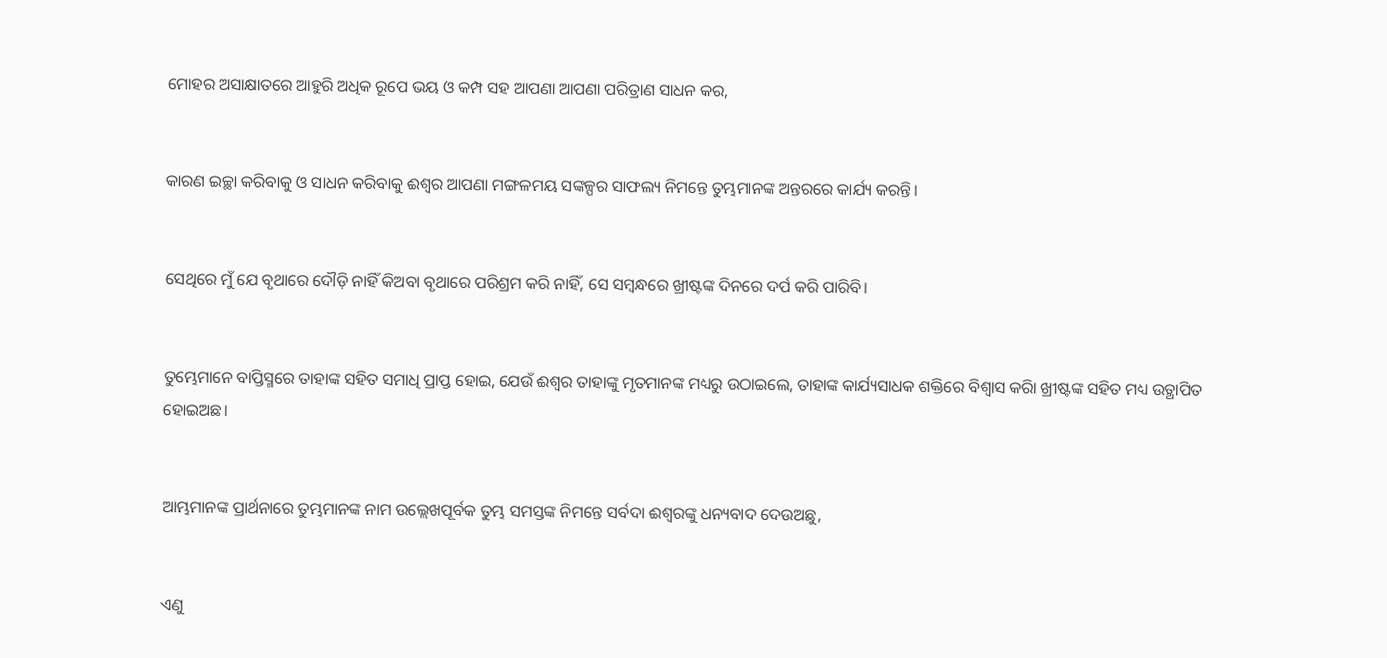ମୋହର ଅସାକ୍ଷାତରେ ଆହୁରି ଅଧିକ ରୂପେ ଭୟ ଓ କମ୍ପ ସହ ଆପଣା ଆପଣା ପରିତ୍ରାଣ ସାଧନ କର,


କାରଣ ଇଚ୍ଛା କରିବାକୁ ଓ ସାଧନ କରିବାକୁ ଈଶ୍ଵର ଆପଣା ମଙ୍ଗଳମୟ ସଙ୍କଳ୍ପର ସାଫଲ୍ୟ ନିମନ୍ତେ ତୁମ୍ଭମାନଙ୍କ ଅନ୍ତରରେ କାର୍ଯ୍ୟ କରନ୍ତି।


ସେଥିରେ ମୁଁ ଯେ ବୃଥାରେ ଦୌଡ଼ି ନାହିଁ କିଅବା ବୃଥାରେ ପରିଶ୍ରମ କରି ନାହିଁ, ସେ ସମ୍ଵନ୍ଧରେ ଖ୍ରୀଷ୍ଟଙ୍କ ଦିନରେ ଦର୍ପ କରି ପାରିବି।


ତୁମ୍ଭେମାନେ ବାପ୍ତିସ୍ମରେ ତାହାଙ୍କ ସହିତ ସମାଧି ପ୍ରାପ୍ତ ହୋଇ, ଯେଉଁ ଈଶ୍ଵର ତାହାଙ୍କୁ ମୃତମାନଙ୍କ ମଧ୍ୟରୁ ଉଠାଇଲେ, ତାହାଙ୍କ କାର୍ଯ୍ୟସାଧକ ଶକ୍ତିରେ ବିଶ୍ଵାସ କରିା ଖ୍ରୀଷ୍ଟଙ୍କ ସହିତ ମଧ୍ୟ ଉତ୍ଥାପିତ ହୋଇଅଛ।


ଆମ୍ଭମାନଙ୍କ ପ୍ରାର୍ଥନାରେ ତୁମ୍ଭମାନଙ୍କ ନାମ ଉଲ୍ଲେଖପୂର୍ବକ ତୁମ୍ଭ ସମସ୍ତଙ୍କ ନିମନ୍ତେ ସର୍ବଦା ଈଶ୍ଵରଙ୍କୁ ଧନ୍ୟବାଦ ଦେଉଅଛୁ,


ଏଣୁ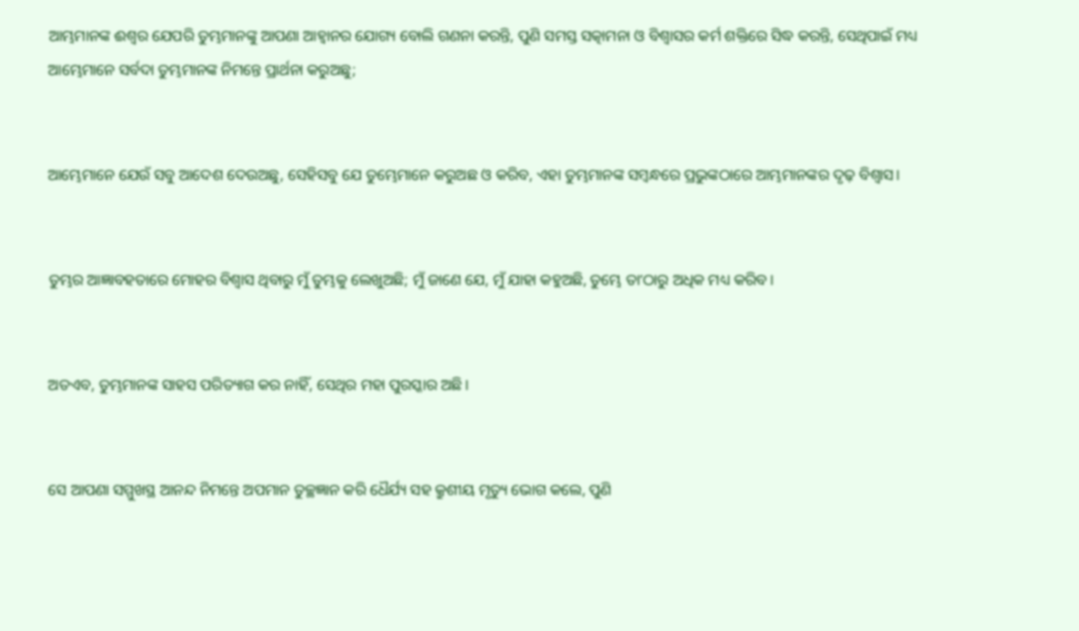ଆମ୍ଭମାନଙ୍କ ଈଶ୍ଵର ଯେପରି ତୁମ୍ଭମାନଙ୍କୁ ଆପଣା ଆହ୍ଵାନର ଯୋଗ୍ୟ ବୋଲି ଗଣନା କରନ୍ତି, ପୁଣି ସମସ୍ତ ସତ୍କାମନା ଓ ବିଶ୍ଵାସର କର୍ମ ଶକ୍ତିରେ ସିଦ୍ଧ କରନ୍ତି, ସେଥିପାଇଁ ମଧ୍ୟ ଆମ୍ଭେମାନେ ସର୍ବଦା ତୁମ୍ଭମାନଙ୍କ ନିମନ୍ତେ ପ୍ରାର୍ଥନା କରୁଅଛୁ;


ଆମ୍ଭେମାନେ ଯେଉଁ ସବୁ ଆଦେଶ ଦେଉଅଛୁ, ସେହିସବୁ ଯେ ତୁମ୍ଭେମାନେ କରୁଅଛ ଓ କରିବ, ଏହା ତୁମ୍ଭମାନଙ୍କ ସମ୍ଵନ୍ଧରେ ପ୍ରଭୁଙ୍କଠାରେ ଆମ୍ଭମାନଙ୍କର ଦୃଢ଼ ବିଶ୍ଵାସ।


ତୁମ୍ଭର ଆଜ୍ଞାବହତାରେ ମୋହର ବିଶ୍ଵାସ ଥିବାରୁ ମୁଁ ତୁମ୍ଭକୁ ଲେଖୁଅଛି; ମୁଁ ଜାଣେ ଯେ, ମୁଁ ଯାହା କହୁଅଛି, ତୁମ୍ଭେ ତାʼଠାରୁ ଅଧିକ ମଧ୍ୟ କରିବ।


ଅତଏବ, ତୁମ୍ଭମାନଙ୍କ ସାହସ ପରିତ୍ୟାଗ କର ନାହିଁ, ସେଥିର ମହା ପୁରସ୍କାର ଅଛି।


ସେ ଆପଣା ସମ୍ମୁଖସ୍ଥ ଆନନ୍ଦ ନିମନ୍ତେ ଅପମାନ ତୁଚ୍ଛଜ୍ଞାନ କରି ଧୈର୍ଯ୍ୟ ସହ କ୍ରୁଶୀୟ ମୃତ୍ୟୁ ଭୋଗ କଲେ, ପୁଣି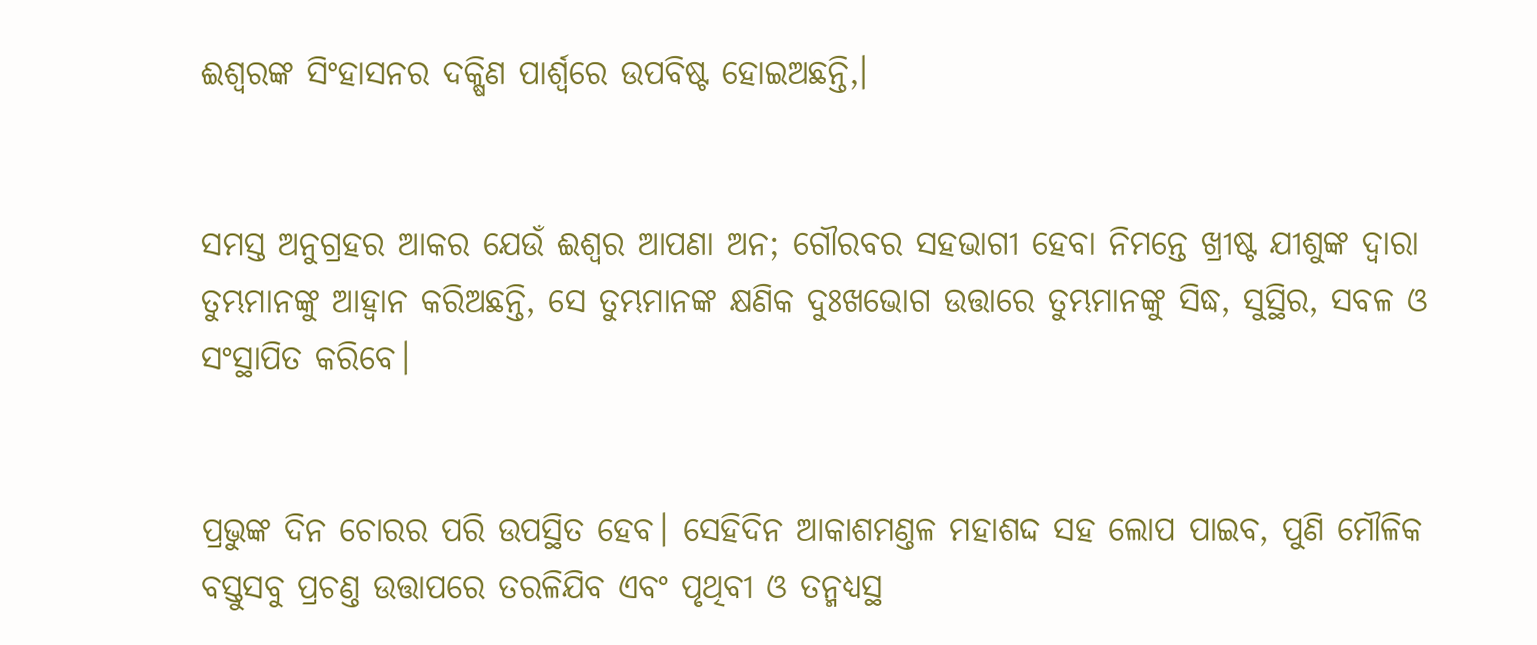ଈଶ୍ଵରଙ୍କ ସିଂହାସନର ଦକ୍ଷିଣ ପାର୍ଶ୍ଵରେ ଉପବିଷ୍ଟ ହୋଇଅଛନ୍ତି,।


ସମସ୍ତ ଅନୁଗ୍ରହର ଆକର ଯେଉଁ ଈଶ୍ଵର ଆପଣା ଅନ; ଗୌରବର ସହଭାଗୀ ହେବା ନିମନ୍ତେ ଖ୍ରୀଷ୍ଟ ଯୀଶୁଙ୍କ ଦ୍ଵାରା ତୁମ୍ଭମାନଙ୍କୁ ଆହ୍ଵାନ କରିଅଛନ୍ତି, ସେ ତୁମ୍ଭମାନଙ୍କ କ୍ଷଣିକ ଦୁଃଖଭୋଗ ଉତ୍ତାରେ ତୁମ୍ଭମାନଙ୍କୁ ସିଦ୍ଧ, ସୁସ୍ଥିର, ସବଳ ଓ ସଂସ୍ଥାପିତ କରିବେ।


ପ୍ରଭୁଙ୍କ ଦିନ ଚୋରର ପରି ଉପସ୍ଥିତ ହେବ। ସେହିଦିନ ଆକାଶମଣ୍ତଳ ମହାଶଦ୍ଦ ସହ ଲୋପ ପାଇବ, ପୁଣି ମୌଳିକ ବସ୍ତୁସବୁ ପ୍ରଚଣ୍ତ ଉତ୍ତାପରେ ତରଳିଯିବ ଏବଂ ପୃଥିବୀ ଓ ତନ୍ମଧ୍ୟସ୍ଥ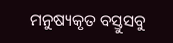ମନୁଷ୍ୟକୃତ ବସ୍ତୁସବୁ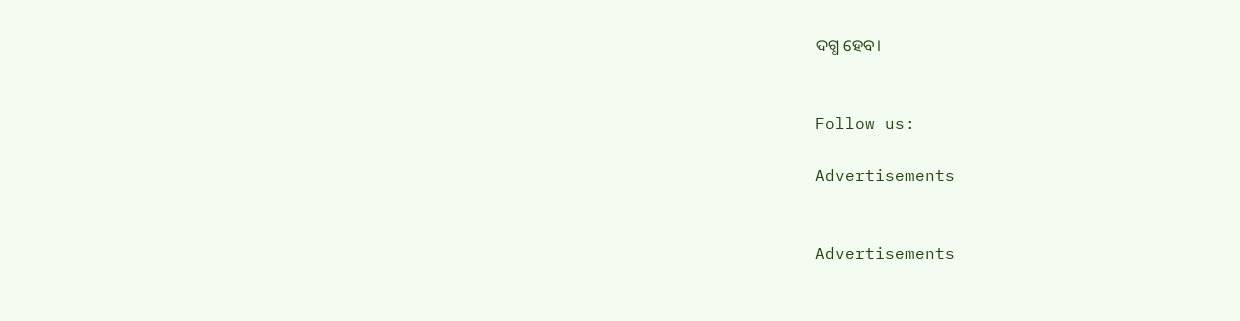ଦଗ୍ଧ ହେବ।


Follow us:

Advertisements


Advertisements